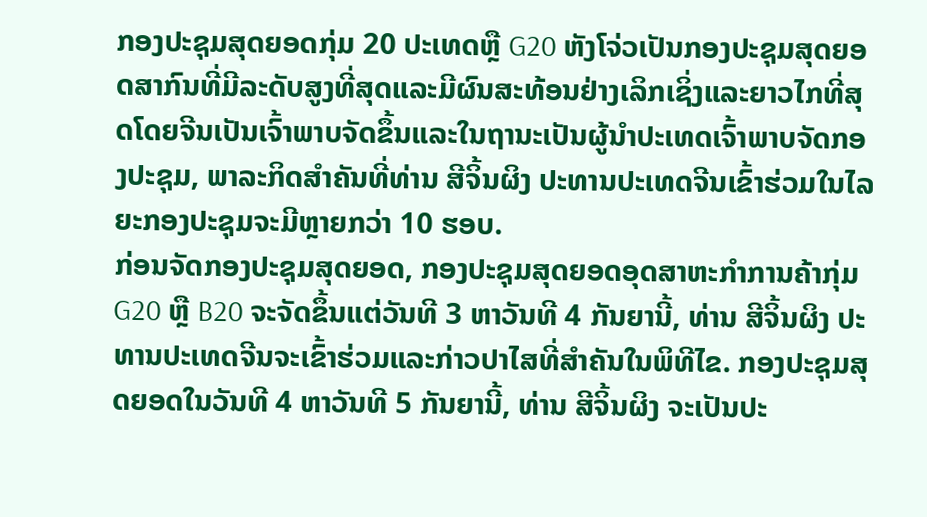ກອງປະຊຸມສຸດຍອດກຸ່ມ 20 ປະເທດຫຼື G20 ຫັງໂຈ່ວເປັນກອງປະຊຸມສຸດຍອດສາກົນທີ່ມີລະດັບສູງທີ່ສຸດແລະມີຜົນສະທ້ອນຢ່າງເລິກເຊິ່ງແລະຍາວໄກທີ່ສຸດໂດຍຈີນເປັນເຈົ້າພາບຈັດຂຶ້ນແລະໃນຖານະເປັນຜູ້ນຳປະເທດເຈົ້າພາບຈັດກອງປະຊຸມ, ພາລະກິດສຳຄັນທີ່ທ່ານ ສີຈິ້ນຜິງ ປະທານປະເທດຈີນເຂົ້າຮ່ວມໃນໄລຍະກອງປະຊຸມຈະມີຫຼາຍກວ່າ 10 ຮອບ.
ກ່ອນຈັດກອງປະຊຸມສຸດຍອດ, ກອງປະຊຸມສຸດຍອດອຸດສາຫະກຳການຄ້າກຸ່ມ G20 ຫຼື B20 ຈະຈັດຂຶ້ນແຕ່ວັນທີ 3 ຫາວັນທີ 4 ກັນຍານີ້, ທ່ານ ສີຈິ້ນຜິງ ປະທານປະເທດຈີນຈະເຂົ້າຮ່ວມແລະກ່າວປາໄສທີ່ສຳຄັນໃນພິທີໄຂ. ກອງປະຊຸມສຸດຍອດໃນວັນທີ 4 ຫາວັນທີ 5 ກັນຍານີ້, ທ່ານ ສີຈິ້ນຜິງ ຈະເປັນປະ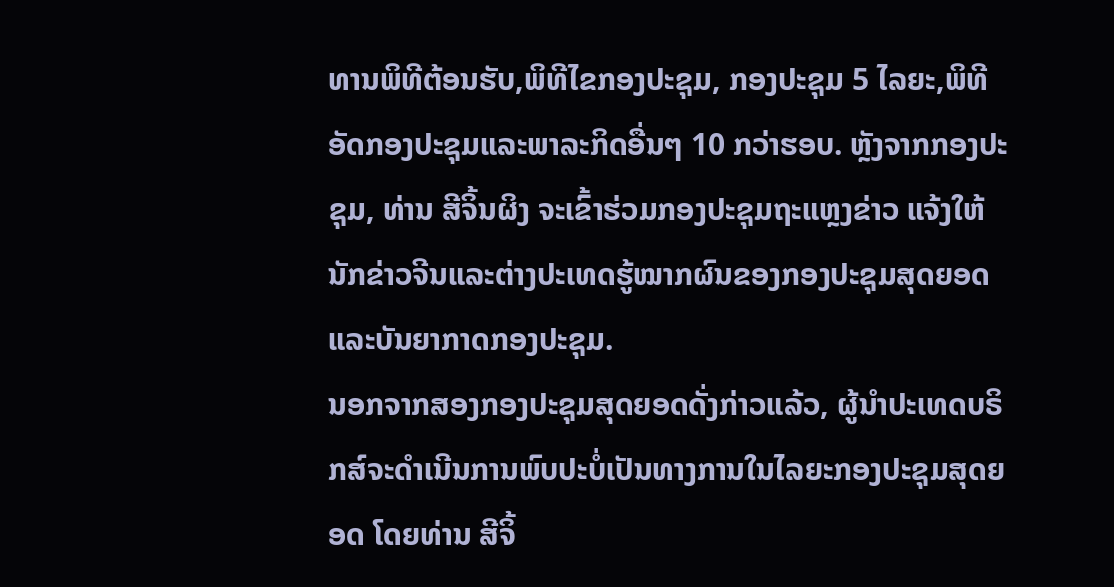ທານພິທີຕ້ອນຮັບ,ພິທີໄຂກອງປະຊຸມ, ກອງປະຊຸມ 5 ໄລຍະ,ພິທີອັດກອງປະຊຸມແລະພາລະກິດອື່ນໆ 10 ກວ່າຮອບ. ຫຼັງຈາກກອງປະຊຸມ, ທ່ານ ສີຈິ້ນຜິງ ຈະເຂົ້າຮ່ວມກອງປະຊຸມຖະແຫຼງຂ່າວ ແຈ້ງໃຫ້ນັກຂ່າວຈີນແລະຕ່າງປະເທດຮູ້ໝາກຜົນຂອງກອງປະຊຸມສຸດຍອດແລະບັນຍາກາດກອງປະຊຸມ.
ນອກຈາກສອງກອງປະຊຸມສຸດຍອດດັ່ງກ່າວແລ້ວ, ຜູ້ນຳປະເທດບຣິກສ໌ຈະດຳເນີນການພົບປະບໍ່ເປັນທາງການໃນໄລຍະກອງປະຊຸມສຸດຍອດ ໂດຍທ່ານ ສີຈິ້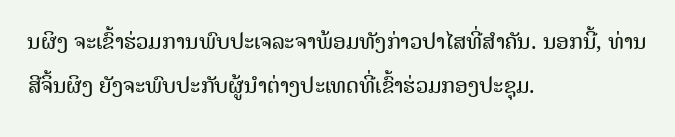ນຜິງ ຈະເຂົ້າຮ່ວມການພົບປະເຈລະຈາພ້ອມທັງກ່າວປາໄສທີ່ສຳຄັນ. ນອກນີ້, ທ່ານ ສີຈິ້ນຜິງ ຍັງຈະພົບປະກັບຜູ້ນຳຕ່າງປະເທດທີ່ເຂົ້າຮ່ວມກອງປະຊຸມ.